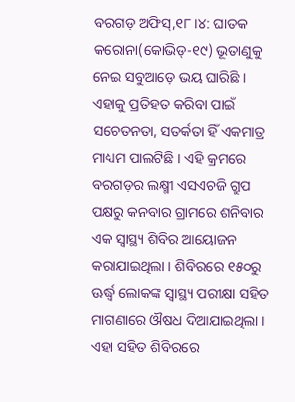ବରଗଡ଼ ଅଫିସ୍,୧୮।୪: ଘାତକ କରୋନା(କୋଭିଡ୍-୧୯) ଭୂତାଣୁକୁ ନେଇ ସବୁଆଡ଼େ ଭୟ ଘାରିଛି । ଏହାକୁ ପ୍ରତିହତ କରିବା ପାଇଁ ସଚେତନତା, ସତର୍କତା ହିଁ ଏକମାତ୍ର ମାଧ୍ୟମ ପାଲଟିଛି । ଏହି କ୍ରମରେ ବରଗଡ଼ର ଲକ୍ଷ୍ମୀ ଏସଏଚଜି ଗ୍ରୁପ ପକ୍ଷରୁ କନବାର ଗ୍ରାମରେ ଶନିବାର ଏକ ସ୍ବାସ୍ଥ୍ୟ ଶିବିର ଆୟୋଜନ କରାଯାଇଥିଲା । ଶିବିରରେ ୧୫୦ରୁ ଊର୍ଦ୍ଧ୍ୱ ଲୋକଙ୍କ ସ୍ବାସ୍ଥ୍ୟ ପରୀକ୍ଷା ସହିତ ମାଗଣାରେ ଔଷଧ ଦିଆଯାଇଥିଲା । ଏହା ସହିତ ଶିବିରରେ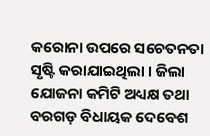କରୋନା ଉପରେ ସଚେତନତା ସୃଷ୍ଟି କରାଯାଇଥିଲା । ଜିଲା ଯୋଜନା କମିଟି ଅଧ୍ୟକ୍ଷ ତଥା ବରଗଡ଼ ବିଧାୟକ ଦେବେଶ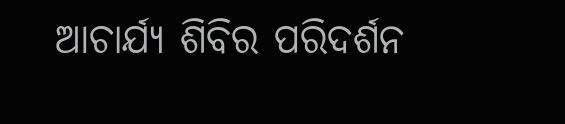ଆଚାର୍ଯ୍ୟ ଶିବିର ପରିଦର୍ଶନ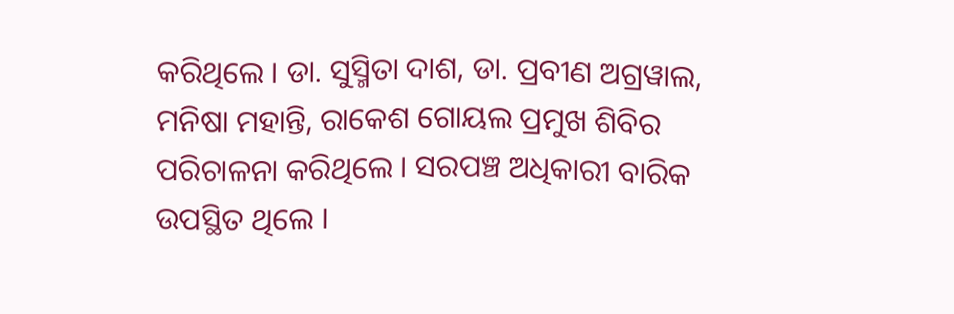କରିଥିଲେ । ଡା. ସୁସ୍ମିତା ଦାଶ, ଡା. ପ୍ରବୀଣ ଅଗ୍ରୱାଲ, ମନିଷା ମହାନ୍ତି, ରାକେଶ ଗୋୟଲ ପ୍ରମୁଖ ଶିବିର ପରିଚାଳନା କରିଥିଲେ । ସରପଞ୍ଚ ଅଧିକାରୀ ବାରିକ ଉପସ୍ଥିତ ଥିଲେ ।